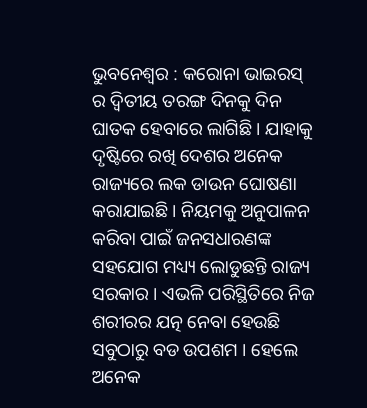ଭୁବନେଶ୍ୱର : କରୋନା ଭାଇରସ୍ ର ଦ୍ୱିତୀୟ ତରଙ୍ଗ ଦିନକୁ ଦିନ ଘାତକ ହେବାରେ ଲାଗିଛି । ଯାହାକୁ ଦୃଷ୍ଟିରେ ରଖି ଦେଶର ଅନେକ ରାଜ୍ୟରେ ଲକ ଡାଉନ ଘୋଷଣା କରାଯାଇଛି । ନିୟମକୁ ଅନୁପାଳନ କରିବା ପାଇଁ ଜନସଧାରଣଙ୍କ ସହଯୋଗ ମଧ୍ୟ୍ୟ ଲୋଡୁଛନ୍ତି ରାଜ୍ୟ ସରକାର । ଏଭଳି ପରିସ୍ଥିତିରେ ନିଜ ଶରୀରର ଯତ୍ନ ନେବା ହେଉଛି ସବୁଠାରୁ ବଡ ଉପଶମ । ହେଲେ ଅନେକ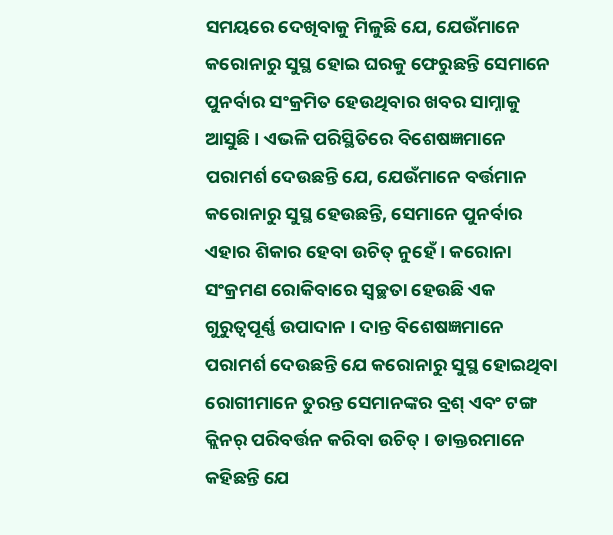ସମୟରେ ଦେଖିବାକୁ ମିଳୁଛି ଯେ, ଯେଉଁମାନେ କରୋନାରୁ ସୁସ୍ଥ ହୋଇ ଘରକୁ ଫେରୁଛନ୍ତି ସେମାନେ ପୁନର୍ବାର ସଂକ୍ରମିତ ହେଉଥିବାର ଖବର ସାମ୍ନାକୁ ଆସୁଛି । ଏଭଳି ପରିସ୍ଥିତିରେ ବିଶେଷଜ୍ଞମାନେ ପରାମର୍ଶ ଦେଉଛନ୍ତି ଯେ, ଯେଉଁମାନେ ବର୍ତ୍ତମାନ କରୋନାରୁ ସୁସ୍ଥ ହେଉଛନ୍ତି, ସେମାନେ ପୁନର୍ବାର ଏହାର ଶିକାର ହେବା ଉଚିତ୍ ନୁହେଁ। କରୋନା ସଂକ୍ରମଣ ରୋକିବାରେ ସ୍ୱଚ୍ଛତା ହେଉଛି ଏକ ଗୁରୁତ୍ୱପୂର୍ଣ୍ଣ ଉପାଦାନ । ଦାନ୍ତ ବିଶେଷଜ୍ଞମାନେ ପରାମର୍ଶ ଦେଉଛନ୍ତି ଯେ କରୋନାରୁ ସୁସ୍ଥ ହୋଇଥିବା ରୋଗୀମାନେ ତୁରନ୍ତ ସେମାନଙ୍କର ବ୍ରଶ୍ ଏବଂ ଟଙ୍ଗ କ୍ଲିନର୍ ପରିବର୍ତ୍ତନ କରିବା ଉଚିତ୍ । ଡାକ୍ତରମାନେ କହିଛନ୍ତି ଯେ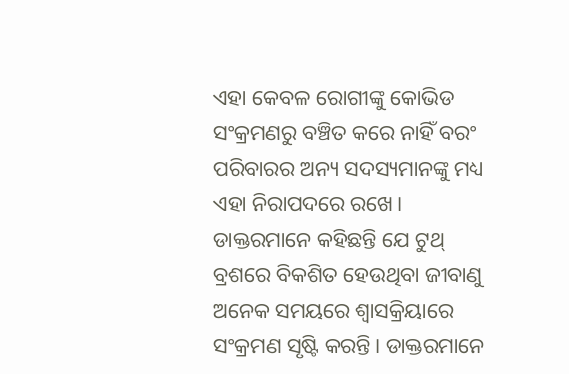ଏହା କେବଳ ରୋଗୀଙ୍କୁ କୋଭିଡ ସଂକ୍ରମଣରୁ ବଞ୍ଚିତ କରେ ନାହିଁ ବରଂ ପରିବାରର ଅନ୍ୟ ସଦସ୍ୟମାନଙ୍କୁ ମଧ୍ୟ ଏହା ନିରାପଦରେ ରଖେ।
ଡାକ୍ତରମାନେ କହିଛନ୍ତି ଯେ ଟୁଥ୍ ବ୍ରଶରେ ବିକଶିତ ହେଉଥିବା ଜୀବାଣୁ ଅନେକ ସମୟରେ ଶ୍ୱାସକ୍ରିୟାରେ ସଂକ୍ରମଣ ସୃଷ୍ଟି କରନ୍ତି। ଡାକ୍ତରମାନେ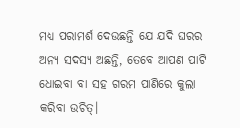ମଧ୍ୟ ପରାମର୍ଶ ଦେଉଛନ୍ତି ଯେ ଯଦି ଘରର ଅନ୍ୟ ସଦସ୍ୟ ଅଛନ୍ତି, ତେବେ ଆପଣ ପାଟି ଧୋଇବା ବା ସହ ଗରମ ପାଣିରେ କୁଲା କରିବା ଉଚିତ୍।